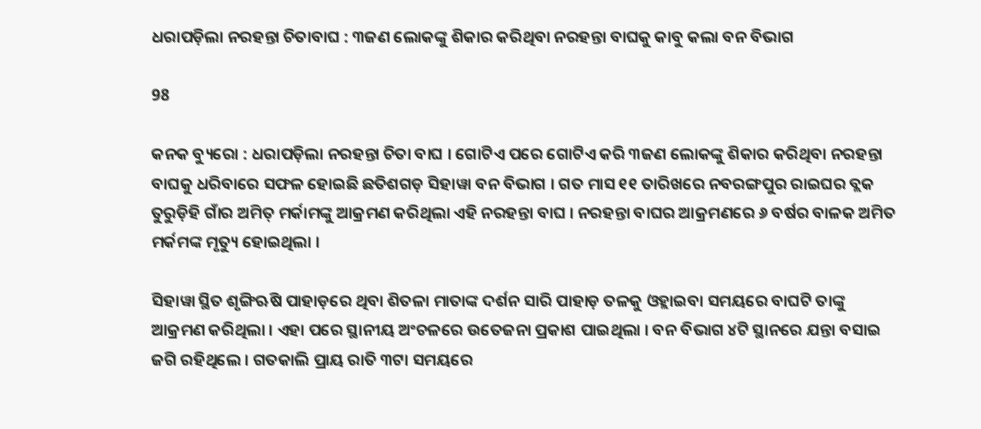ଧରାପଡ଼ିଲା ନରହନ୍ତା ଚିତାବାଘ : ୩ଜଣ ଲୋକଙ୍କୁ ଶିକାର କରିଥିବା ନରହନ୍ତା ବାଘକୁ କାବୁ କଲା ବନ ବିଭାଗ

98

କନକ ବ୍ୟୁରୋ : ଧରାପଡ଼ିଲା ନରହନ୍ତା ଚିତା ବାଘ । ଗୋଟିଏ ପରେ ଗୋଟିଏ କରି ୩ଜଣ ଲୋକଙ୍କୁ ଶିକାର କରିଥିବା ନରହନ୍ତା ବାଘକୁ ଧରିବାରେ ସଫଳ ହୋଇଛି ଛତିଶଗଡ଼ ସିହାୱା ବନ ବିଭାଗ । ଗତ ମାସ ୧୧ ତାରିଖରେ ନବରଙ୍ଗପୁର ରାଇଘର ବ୍ଲକ ତୁରୁଡ଼ିହି ଗାଁର ଅମିତ୍ ମର୍କାମଙ୍କୁ ଆକ୍ରମଣ କରିଥିଲା ଏହି ନରହନ୍ତା ବାଘ । ନରହନ୍ତା ବାଘର ଆକ୍ରମଣରେ ୬ ବର୍ଷର ବାଳକ ଅମିତ ମର୍କମଙ୍କ ମୃତ୍ୟୁ ହୋଇଥିଲା ।

ସିହାୱା ସ୍ଥିତ ଶୃଙ୍ଗିଋଷି ପାହାଡ଼ରେ ଥିବା ଶିତଳା ମାତାଙ୍କ ଦର୍ଶନ ସାରି ପାହାଡ଼ ତଳକୁ ଓହ୍ଲାଇବା ସମୟରେ ବାଘଟି ତାଙ୍କୁ ଆକ୍ରମଣ କରିଥିଲା । ଏହା ପରେ ସ୍ଥାନୀୟ ଅଂଚଳରେ ଉତେଜନା ପ୍ରକାଶ ପାଇଥିଲା । ବନ ବିଭାଗ ୪ଟି ସ୍ଥାନରେ ଯନ୍ତା ବସାଇ ଜଗି ରହିଥିଲେ । ଗତକାଲି ପ୍ରାୟ ରାତି ୩ଟା ସମୟରେ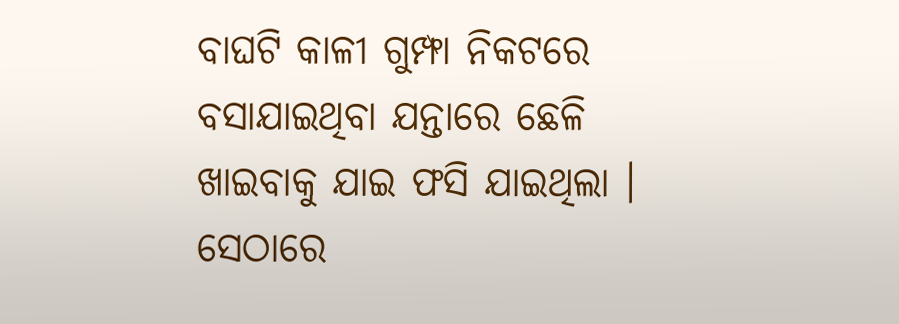ବାଘଟି କାଳୀ ଗୁମ୍ଫା ନିକଟରେ ବସାଯାଇଥିବା ଯନ୍ତାରେ ଛେଳି ଖାଇବାକୁ ଯାଇ ଫସି ଯାଇଥିଲା । ସେଠାରେ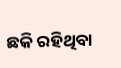ଛକି ରହିଥିବା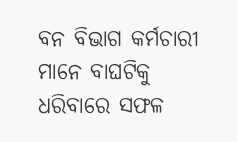ବନ ବିଭାଗ କର୍ମଚାରୀ ମାନେ ବାଘଟିକୁ ଧରିବାରେ ସଫଳ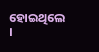ହୋଇଥିଲେ ।